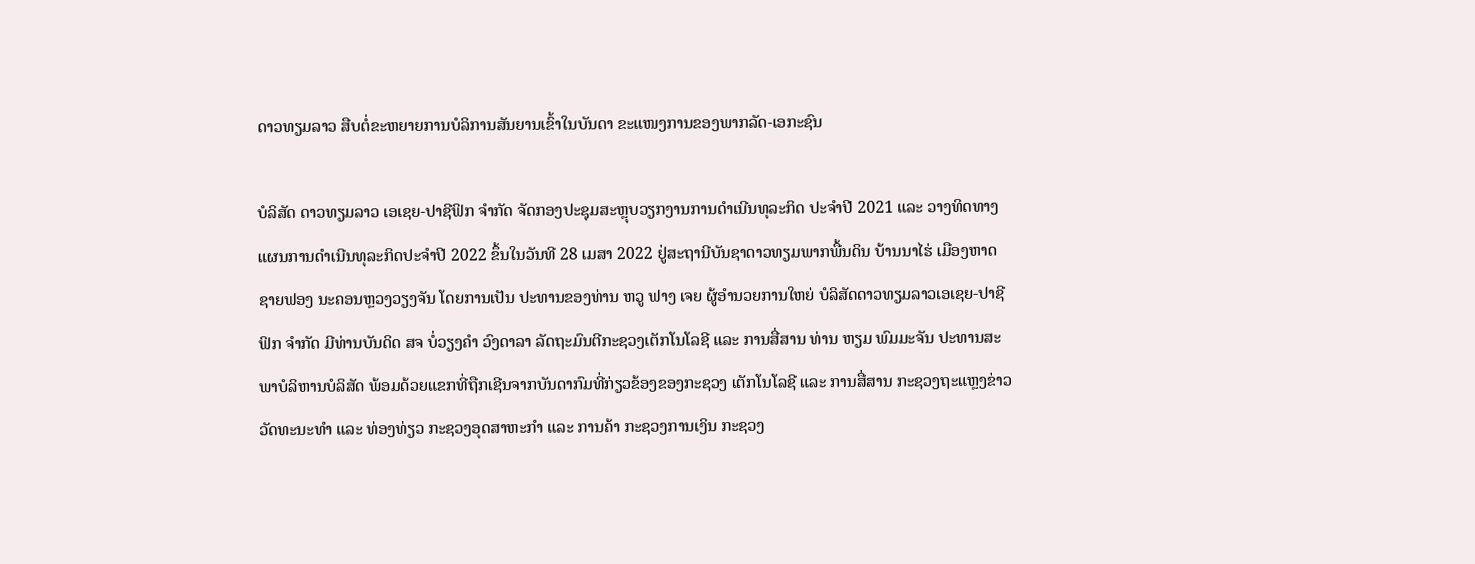ດາວທຽມລາວ ສືບຕໍ່ຂະຫຍາຍການບໍລິການສັນຍານເຂົ້າໃນບັນດາ ຂະແໜງການຂອງພາກລັດ-ເອກະຊົນ

ບໍລິສັດ ດາວທຽມລາວ ເອເຊຍ-ປາຊີຟິກ ຈໍາກັດ ຈັດກອງປະຊຸມສະຫຼຸບວຽກງານການດໍາເນີນທຸລະກິດ ປະຈໍາປີ 2021 ແລະ ວາງທິດທາງແຜນການດໍາເນີນທຸລະກິດປະຈໍາປີ 2022 ຂຶ້ນໃນວັນທີ 28 ເມສາ 2022 ຢູ່ສະຖານີບັນຊາດາວທຽມພາກພື້ນດິນ ບ້ານນາໄຮ່ ເມືອງຫາດຊາຍຟອງ ນະຄອນຫຼວງວຽງຈັນ ໂດຍການເປັນ ປະທານຂອງທ່ານ ຫວູ ຟາງ ເຈຍ ຜູ້ອໍານວຍການໃຫຍ່ ບໍລິສັດດາວທຽມລາວເອເຊຍ-ປາຊີຟິກ ຈໍາກັດ ມີທ່ານບັນດິດ ສຈ ບໍ່ວຽງຄໍາ ວົງດາລາ ລັດຖະມົນຕີກະຊວງເຕັກໂນໂລຊີ ແລະ ການສື່ສານ ທ່ານ ຫຽມ ພົມມະຈັນ ປະທານສະພາບໍລິຫານບໍລິສັດ ພ້ອມດ້ວຍແຂກທີ່ຖືກເຊີນຈາກບັນດາກົມທີ່ກ່ຽວຂ້ອງຂອງກະຊວງ ເຕັກໂນໂລຊີ ແລະ ການສື່ສານ ກະຊວງຖະແຫຼງຂ່າວ ວັດທະນະທໍາ ແລະ ທ່ອງທ່ຽວ ກະຊວງອຸດສາຫະກໍາ ແລະ ການຄ້າ ກະຊວງການເງິນ ກະຊວງ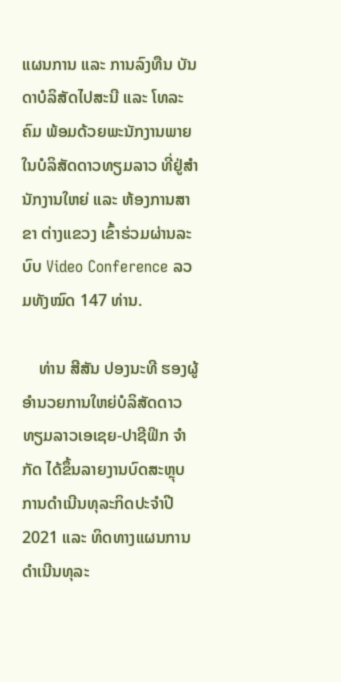ແຜນການ ແລະ ການລົງທືນ ບັນດາບໍລິສັດໄປສະນີ ແລະ ໂທລະຄົມ ພ້ອມດ້ວຍພະນັກງານພາຍໃນບໍລິສັດດາວທຽມລາວ ທີ່ຢູ່ສໍານັກງານໃຫຍ່ ແລະ ຫ້ອງການສາຂາ ຕ່າງແຂວງ ເຂົ້າຮ່ວມຜ່ານລະບົບ Video Conference ລວມທັງໝົດ 147 ທ່ານ.

    ທ່ານ ສີສັນ ປອງນະທີ ຮອງຜູ້ອໍານວຍການໃຫຍ່ບໍລິສັດດາວທຽມລາວເອເຊຍ-ປາຊີຟິກ ຈໍາກັດ ໄດ້ຂຶ້ນລາຍງານບົດສະຫຼຸບການດໍາເນີນທຸລະກິດປະຈໍາປີ 2021 ແລະ ທິດທາງແຜນການດໍາເນີນທຸລະ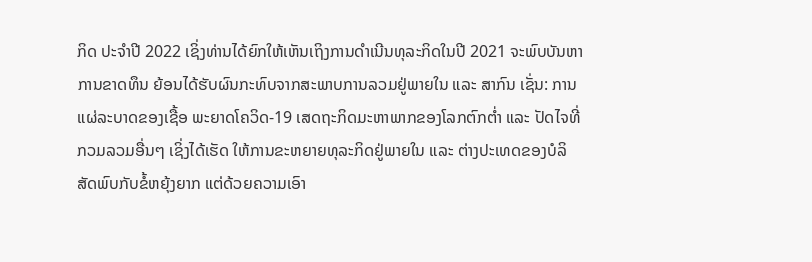ກິດ ປະຈໍາປີ 2022 ເຊິ່ງທ່ານໄດ້ຍົກໃຫ້ເຫັນເຖິງການດໍາເນີນທຸລະກິດໃນປີ 2021 ຈະພົບບັນຫາການຂາດທຶນ ຍ້ອນໄດ້ຮັບຜົນກະທົບຈາກສະພາບການລວມຢູ່ພາຍໃນ ແລະ ສາກົນ ເຊັ່ນ: ການແຜ່ລະບາດຂອງເຊື້ອ ພະຍາດໂຄວິດ-19 ເສດຖະກິດມະຫາພາກຂອງໂລກຕົກຕໍ່າ ແລະ ປັດໄຈທີ່ກວມລວມອື່ນໆ ເຊິ່ງໄດ້ເຮັດ ໃຫ້ການຂະຫຍາຍທຸລະກິດຢູ່ພາຍໃນ ແລະ ຕ່າງປະເທດຂອງບໍລິສັດພົບກັບຂໍ້ຫຍຸ້ງຍາກ ແຕ່ດ້ວຍຄວາມເອົາ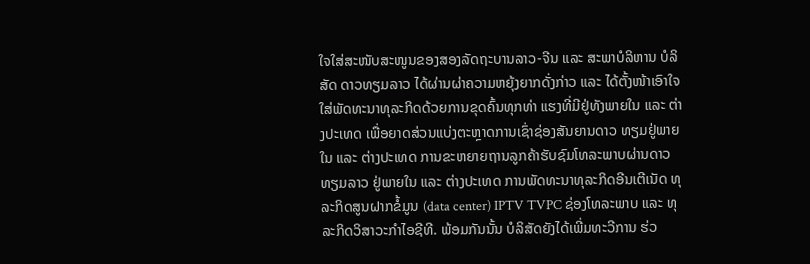ໃຈໃສ່ສະໜັບສະໜູນຂອງສອງລັດຖະບານລາວ-ຈີນ ແລະ ສະພາບໍລິຫານ ບໍລິສັດ ດາວທຽມລາວ ໄດ້ຜ່ານຜ່າຄວາມຫຍຸ້ງຍາກດັ່ງກ່າວ ແລະ ໄດ້ຕັ້ງໜ້າເອົາໃຈໃສ່ພັດທະນາທຸລະກິດດ້ວຍການຂຸດຄົ້ນທຸກທ່າ ແຮງທີ່ມີຢູ່ທັງພາຍໃນ ແລະ ຕ່າງປະເທດ ເພື່ອຍາດສ່ວນແບ່ງຕະຫຼາດການເຊົ່າຊ່ອງສັນຍານດາວ ທຽມຢູ່ພາຍໃນ ແລະ ຕ່າງປະເທດ ການຂະຫຍາຍຖານລູກຄ້າຮັບຊົມໂທລະພາບຜ່ານດາວທຽມລາວ ຢູ່ພາຍໃນ ແລະ ຕ່າງປະເທດ ການພັດທະນາທຸລະກິດອີນເຕີເນັດ ທຸລະກິດສູນຝາກຂໍ້ມູນ (data center) IPTV TVPC ຊ່ອງໂທລະພາບ ແລະ ທຸລະກິດວິສາວະກໍາໄອຊີທີ. ພ້ອມກັນນັ້ນ ບໍລິສັດຍັງໄດ້ເພີ່ມທະວີການ ຮ່ວ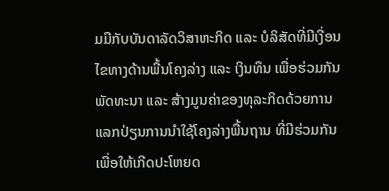ມມືກັບບັນດາລັດວິສາຫະກິດ ແລະ ບໍລິສັດທີ່ມີເງື່ອນໄຂທາງດ້ານພື້ນໂຄງລ່າງ ແລະ ເງິນທຶນ ເພື່ອຮ່ວມກັນພັດທະນາ ແລະ ສ້າງມູນຄ່າຂອງທຸລະກິດດ້ວຍການແລກປ່ຽນການນຳໃຊ້ໂຄງລ່າງພື້ນຖານ ທີ່ມີຮ່ວມກັນ ເພື່ອໃຫ້ເກີດປະໂຫຍດ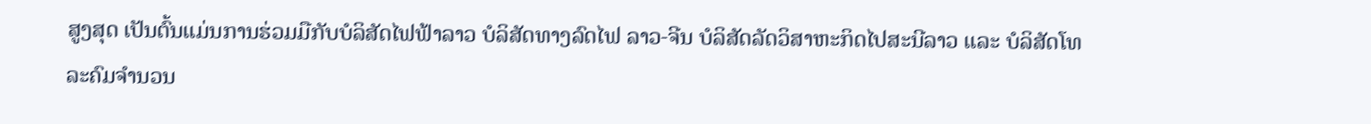ສູງສຸດ ເປັນຕົ້ນແມ່ນການຮ່ວມມືກັບບໍລິສັດໄຟຟ້າລາວ ບໍລິສັດທາງລົດໄຟ ລາວ-ຈີນ ບໍລິສັດລັດວິສາຫະກິດໄປສະນີລາວ ແລະ ບໍລິສັດໂທລະຄົມຈຳນວນ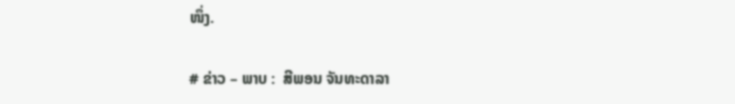ໜຶ່ງ.

# ຂ່າວ – ພາບ :  ສີພອນ ຈັນທະດາລາ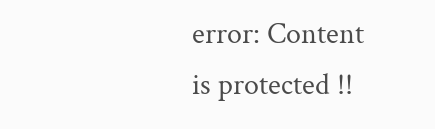error: Content is protected !!